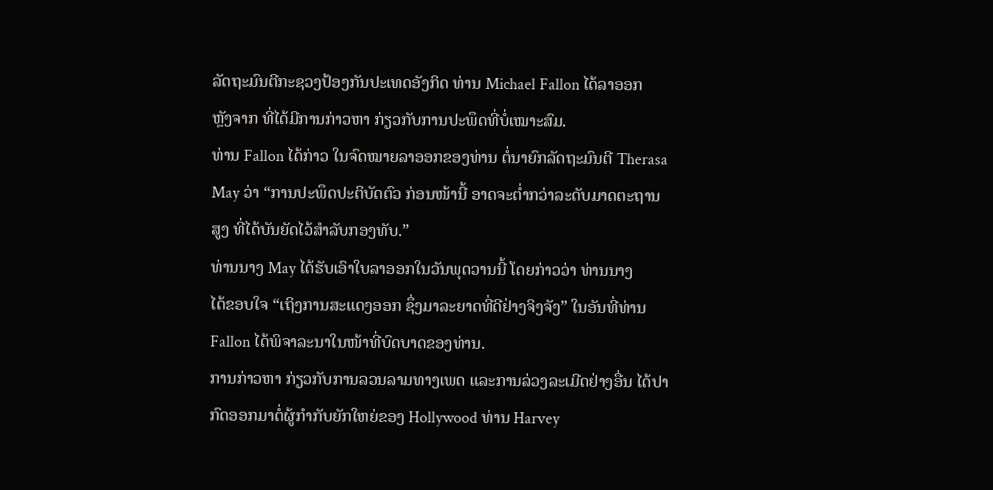ລັດຖະມົນຕີກະຊວງປ້ອງກັນປະເທດອັງກິດ ທ່ານ Michael Fallon ໄດ້ລາອອກ
ຫຼັງຈາກ ທີ່ໄດ້ມີການກ່າວຫາ ກ່ຽວກັບການປະພຶດທີ່ບໍ່ເໝາະສົມ.
ທ່ານ Fallon ໄດ້ກ່າວ ໃນຈົດໝາຍລາອອກຂອງທ່ານ ຕໍ່ນາຍົກລັດຖະມົນຕີ Therasa
May ວ່າ “ການປະພຶດປະຕິບັດຕົວ ກ່ອນໜ້ານີ້ ອາດຈະຕ່ຳກວ່າລະດັບມາດຕະຖານ
ສູງ ທີ່ໄດ້ບັນຍັດໄວ້ສຳລັບກອງທັບ.”
ທ່ານນາງ May ໄດ້ຮັບເອົາໃບລາອອກໃນວັນພຸດວານນີ້ ໂດຍກ່າວວ່າ ທ່ານນາງ
ໄດ້ຂອບໃຈ “ເຖິງການສະແດງອອກ ຊຶ່ງມາລະຍາດທີ່ດີຢ່າງຈິງຈັງ” ໃນອັນທີ່ທ່ານ
Fallon ໄດ້ພິຈາລະນາໃນໜ້າທີ່ບົດບາດຂອງທ່ານ.
ການກ່າວຫາ ກ່ຽວກັບການລວນລາມທາງເພດ ແລະການລ່ວງລະເມີດຢ່າງອື່ນ ໄດ້ປາ
ກົດອອກມາຕໍ່ຜູ້ກຳກັບຍັກໃຫຍ່ຂອງ Hollywood ທ່ານ Harvey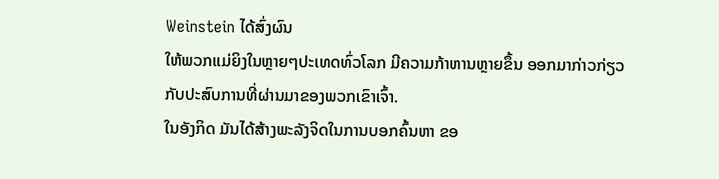Weinstein ໄດ້ສົ່ງຜົນ
ໃຫ້ພວກແມ່ຍິງໃນຫຼາຍໆປະເທດທົ່ວໂລກ ມີຄວາມກ້າຫານຫຼາຍຂຶ້ນ ອອກມາກ່າວກ່ຽວ
ກັບປະສົບການທີ່ຜ່ານມາຂອງພວກເຂົາເຈົ້າ.
ໃນອັງກິດ ມັນໄດ້ສ້າງພະລັງຈິດໃນການບອກຄົ້ນຫາ ຂອ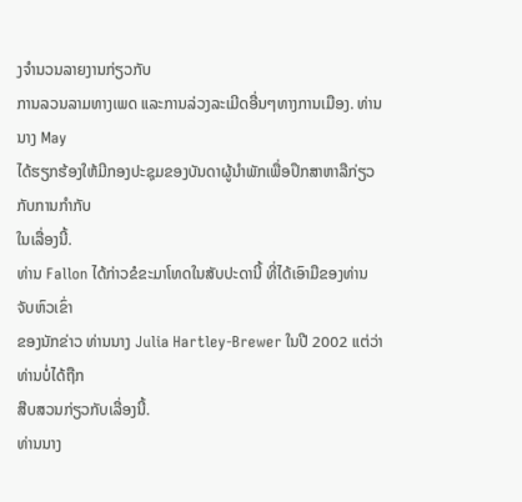ງຈຳນວນລາຍງານກ່ຽວກັບ
ການລວນລາມທາງເພດ ແລະການລ່ວງລະເມີດອື່ນໆທາງການເມືອງ. ທ່ານນາງ May
ໄດ້ຮຽກຮ້ອງໃຫ້ມີກອງປະຊຸມຂອງບັນດາຜູ້ນຳພັກເພື່ອປຶກສາຫາລືກ່ຽວກັບການກຳກັບ
ໃນເລື່ອງນີ້.
ທ່ານ Fallon ໄດ້ກ່າວຂໍຂະມາໂທດໃນສັບປະດານີ້ ທີ່ໄດ້ເອົາມືຂອງທ່ານຈັບຫົວເຂົ່າ
ຂອງນັກຂ່າວ ທ່ານນາງ Julia Hartley-Brewer ໃນປີ 2002 ແຕ່ວ່າ ທ່ານບໍ່ໄດ້ຖືກ
ສືບສວນກ່ຽວກັບເລື່ອງນີ້.
ທ່ານນາງ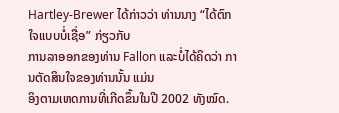Hartley-Brewer ໄດ້ກ່າວວ່າ ທ່ານນາງ “ໄດ້ຕົກໃຈແບບບໍ່ເຊື່ອ” ກ່ຽວກັບ
ການລາອອກຂອງທ່ານ Fallon ແລະບໍ່ໄດ້ຄິດວ່າ ການຕັດສິນໃຈຂອງທ່ານນັ້ນ ແມ່ນ
ອິງຕາມເຫດການທີ່ເກີດຂຶ້ນໃນປີ 2002 ທັງໝົດ.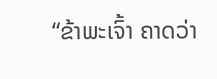“ຂ້າພະເຈົ້າ ຄາດວ່າ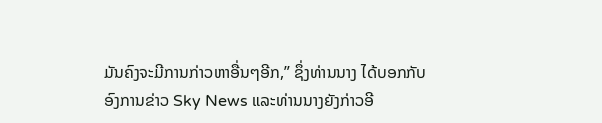ມັນຄົງຈະມີການກ່າວຫາອື່ນໆອີກ,” ຊຶ່ງທ່ານນາງ ໄດ້ບອກກັບ
ອົງການຂ່າວ Sky News ແລະທ່ານນາງຍັງກ່າວອີ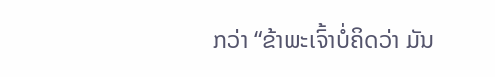ກວ່າ “ຂ້າພະເຈົ້າບໍ່ຄິດວ່າ ມັນ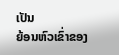ເປັນ
ຍ້ອນຫົວເຂົ່າຂອງ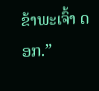ຂ້າພະເຈົ້າ ດອກ.”